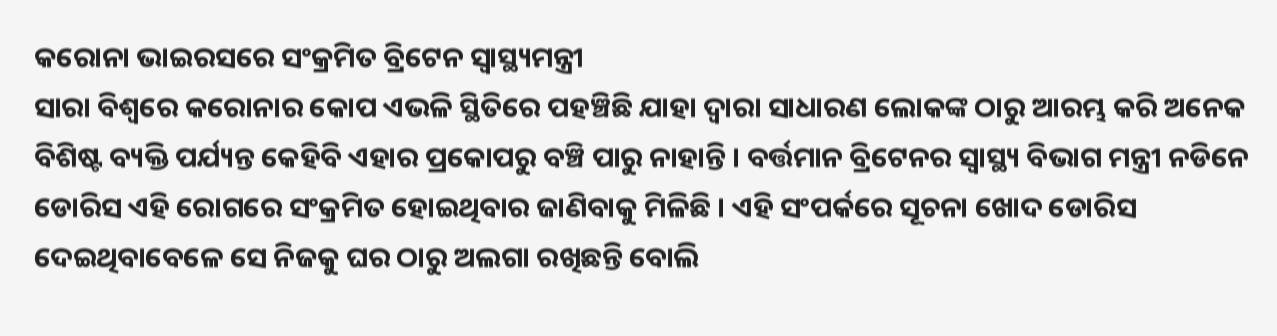କରୋନା ଭାଇରସରେ ସଂକ୍ରମିତ ବ୍ରିଟେନ ସ୍ୱାସ୍ଥ୍ୟମନ୍ତ୍ରୀ
ସାରା ବିଶ୍ୱରେ କରୋନାର କୋପ ଏଭଳି ସ୍ଥିତିରେ ପହଞ୍ଚିଛି ଯାହା ଦ୍ୱାରା ସାଧାରଣ ଲୋକଙ୍କ ଠାରୁ ଆରମ୍ଭ କରି ଅନେକ ବିଶିଷ୍ଟ ବ୍ୟକ୍ତି ପର୍ଯ୍ୟନ୍ତ କେହିବି ଏହାର ପ୍ରକୋପରୁ ବଞ୍ଚି ପାରୁ ନାହାନ୍ତି । ବର୍ତ୍ତମାନ ବ୍ରିଟେନର ସ୍ୱାସ୍ଥ୍ୟ ବିଭାଗ ମନ୍ତ୍ରୀ ନଡିନେ ଡୋରିସ ଏହି ରୋଗରେ ସଂକ୍ରମିତ ହୋଇଥିବାର ଜାଣିବାକୁ ମିଳିଛି । ଏହି ସଂପର୍କରେ ସୂଚନା ଖୋଦ ଡୋରିସ ଦେଇଥିବାବେଳେ ସେ ନିଜକୁ ଘର ଠାରୁ ଅଲଗା ରଖିଛନ୍ତି ବୋଲି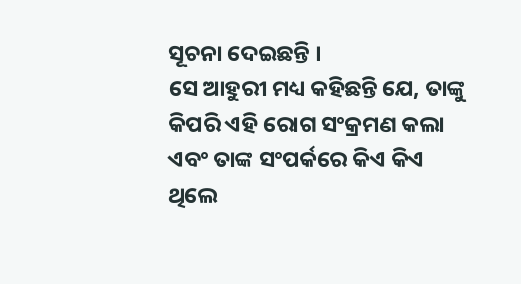ସୂଚନା ଦେଇଛନ୍ତି ।
ସେ ଆହୁରୀ ମଧ୍ୟ କହିଛନ୍ତି ଯେ, ତାଙ୍କୁ କିପରି ଏହି ରୋଗ ସଂକ୍ରମଣ କଲା ଏବଂ ତାଙ୍କ ସଂପର୍କରେ କିଏ କିଏ ଥିଲେ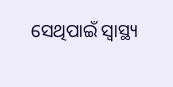ସେଥିପାଇଁ ସ୍ୱାସ୍ଥ୍ୟ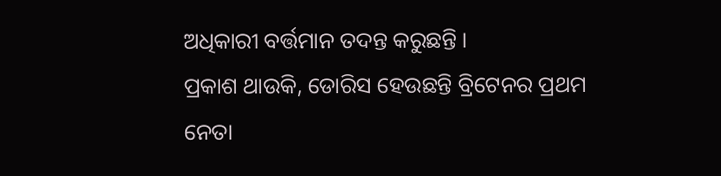ଅଧିକାରୀ ବର୍ତ୍ତମାନ ତଦନ୍ତ କରୁଛନ୍ତି ।
ପ୍ରକାଶ ଥାଉକି, ଡୋରିସ ହେଉଛନ୍ତି ବ୍ରିଟେନର ପ୍ରଥମ ନେତା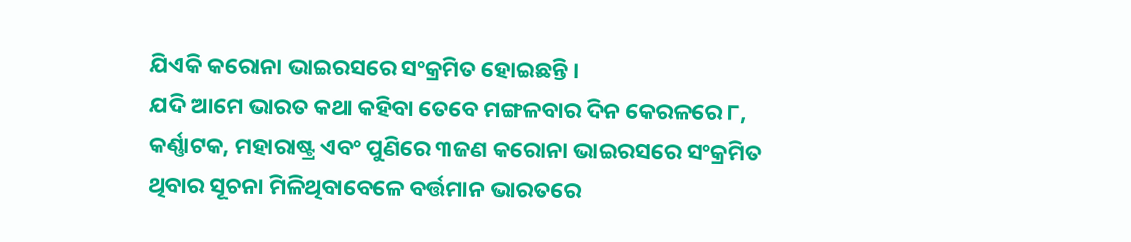ଯିଏକି କରୋନା ଭାଇରସରେ ସଂକ୍ରମିତ ହୋଇଛନ୍ତି ।
ଯଦି ଆମେ ଭାରତ କଥା କହିବା ତେବେ ମଙ୍ଗଳବାର ଦିନ କେରଳରେ ୮, କର୍ଣ୍ଣାଟକ, ମହାରାଷ୍ଟ୍ର ଏବଂ ପୁଣିରେ ୩ଜଣ କରୋନା ଭାଇରସରେ ସଂକ୍ରମିତ ଥିବାର ସୂଚନା ମିଳିଥିବାବେଳେ ବର୍ତ୍ତମାନ ଭାରତରେ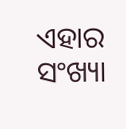ଏହାର ସଂଖ୍ୟା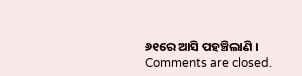୬୧ରେ ଆସି ପହଞ୍ଚିଲାଣି ।
Comments are closed.